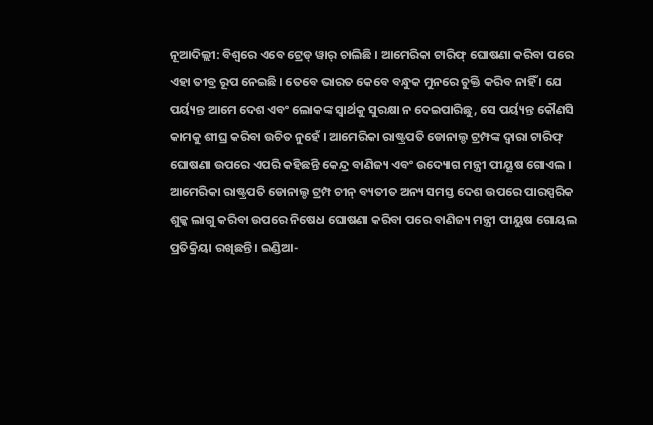ନୂଆଦିଲ୍ଲୀ: ବିଶ୍ୱରେ ଏବେ ଟ୍ରେଡ୍ ୱାର୍ ଚାଲିଛି । ଆମେରିକା ଟାରିଫ୍ ଘୋଷଣା କରିବା ପରେ ଏହା ତୀବ୍ର ରୂପ ନେଇଛି । ତେବେ ଭାରତ କେବେ ବନ୍ଧୁକ ମୁନରେ ଚୁକ୍ତି କରିବ ନାହିଁ । ଯେ ପର୍ୟ୍ୟନ୍ତ ଆମେ ଦେଶ ଏବଂ ଲୋକଙ୍କ ସ୍ୱାର୍ଥକୁ ସୁରକ୍ଷା ନ ଦେଇପାରିଛୁ, ସେ ପର୍ୟ୍ୟନ୍ତ କୌଣସି କାମକୁ ଶୀଘ୍ର କରିବା ଉଚିତ ନୁହେଁ । ଆମେରିକା ରାଷ୍ଟ୍ରପତି ଡୋନାଲ୍ଡ ଟ୍ରମ୍ପଙ୍କ ଦ୍ୱାରା ଟାରିଫ୍ ଘୋଷଣା ଉପରେ ଏପରି କହିଛନ୍ତି କେନ୍ଦ୍ର ବାଣିଜ୍ୟ ଏବଂ ଉଦ୍ୟୋଗ ମନ୍ତ୍ରୀ ପୀୟୂଷ ଗୋଏଲ ।
ଆମେରିକା ରାଷ୍ଟ୍ରପତି ଡୋନାଲ୍ଡ ଟ୍ରମ୍ପ ଚୀନ୍ ବ୍ୟତୀତ ଅନ୍ୟ ସମସ୍ତ ଦେଶ ଉପରେ ପାରସ୍ପରିକ ଶୁଳ୍କ ଲାଗୁ କରିବା ଉପରେ ନିଷେଧ ଘୋଷଣା କରିବା ପରେ ବାଣିଜ୍ୟ ମନ୍ତ୍ରୀ ପୀୟୁଷ ଗୋୟଲ ପ୍ରତିକ୍ରିୟା ରଖିଛନ୍ତି । ଇଣ୍ଡିଆ-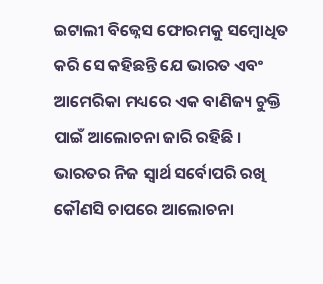ଇଟାଲୀ ବିଜ୍ନେସ ଫୋରମକୁ ସମ୍ବୋଧିତ କରି ସେ କହିଛନ୍ତି ଯେ ଭାରତ ଏବଂ ଆମେରିକା ମଧ୍ୟରେ ଏକ ବାଣିଜ୍ୟ ଚୁକ୍ତି ପାଇଁ ଆଲୋଚନା ଜାରି ରହିଛି । ଭାରତର ନିଜ ସ୍ୱାର୍ଥ ସର୍ବୋପରି ରଖି କୌଣସି ଚାପରେ ଆଲୋଚନା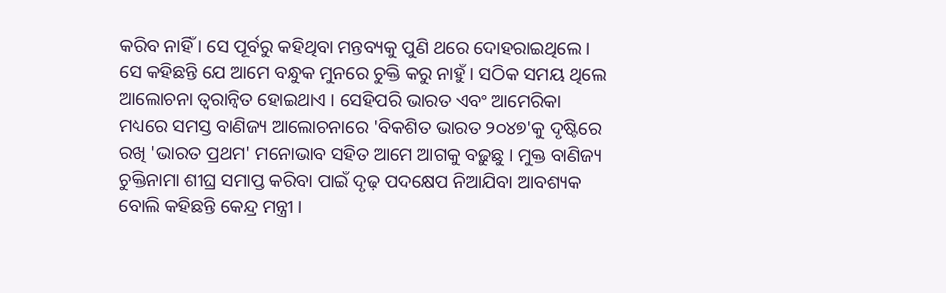କରିବ ନାହିଁ । ସେ ପୂର୍ବରୁ କହିଥିବା ମନ୍ତବ୍ୟକୁ ପୁଣି ଥରେ ଦୋହରାଇଥିଲେ । ସେ କହିଛନ୍ତି ଯେ ଆମେ ବନ୍ଧୁକ ମୁନରେ ଚୁକ୍ତି କରୁ ନାହୁଁ । ସଠିକ ସମୟ ଥିଲେ ଆଲୋଚନା ତ୍ୱରାନ୍ୱିତ ହୋଇଥାଏ । ସେହିପରି ଭାରତ ଏବଂ ଆମେରିକା ମଧ୍ୟରେ ସମସ୍ତ ବାଣିଜ୍ୟ ଆଲୋଚନାରେ 'ବିକଶିତ ଭାରତ ୨୦୪୭'କୁ ଦୃଷ୍ଟିରେ ରଖି 'ଭାରତ ପ୍ରଥମ' ମନୋଭାବ ସହିତ ଆମେ ଆଗକୁ ବଢ଼ୁଛୁ । ମୁକ୍ତ ବାଣିଜ୍ୟ ଚୁକ୍ତିନାମା ଶୀଘ୍ର ସମାପ୍ତ କରିବା ପାଇଁ ଦୃଢ଼ ପଦକ୍ଷେପ ନିଆଯିବା ଆବଶ୍ୟକ ବୋଲି କହିଛନ୍ତି କେନ୍ଦ୍ର ମନ୍ତ୍ରୀ ।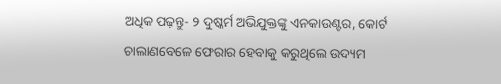ଅଧିକ ପଢ଼ନ୍ତୁ- ୨ ଦୁଷ୍କର୍ମ ଅଭିଯୁକ୍ତଙ୍କୁ ଏନକାଉଣ୍ଟର, କୋର୍ଟ ଚାଲାଣବେଳେ ଫେରାର ହେବାକୁ କରୁଥିଲେ ଉଦ୍ୟମ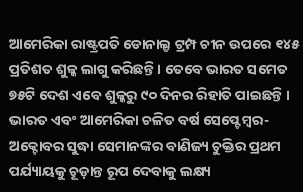ଆମେରିକା ରାଷ୍ଟ୍ରପତି ଡୋନାଲ୍ଡ ଟ୍ରମ୍ପ ଚୀନ ଉପରେ ୧୪୫ ପ୍ରତିଶତ ଶୁଳ୍କ ଲାଗୁ କରିଛନ୍ତି । ତେବେ ଭାରତ ସମେତ ୭୫ଟି ଦେଶ ଏବେ ଶୁଳ୍କରୁ ୯୦ ଦିନର ରିହାତି ପାଇଛନ୍ତି । ଭାରତ ଏବଂ ଆମେରିକା ଚଳିତ ବର୍ଷ ସେପ୍ଟେମ୍ବର-ଅକ୍ଟୋବର ସୁଦ୍ଧା ସେମାନଙ୍କର ବାଣିଜ୍ୟ ଚୁକ୍ତିର ପ୍ରଥମ ପର୍ଯ୍ୟାୟକୁ ଚୂଡ଼ାନ୍ତ ରୂପ ଦେବାକୁ ଲକ୍ଷ୍ୟ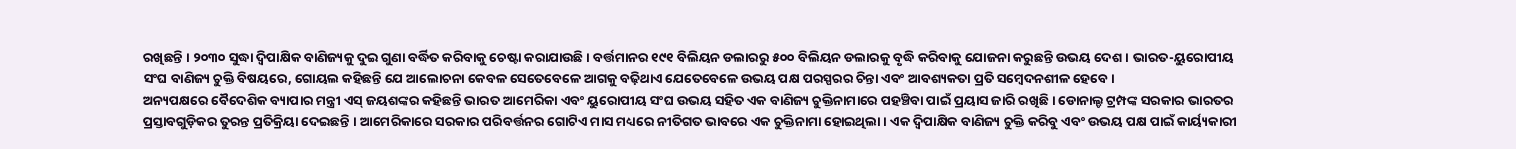ରଖିଛନ୍ତି । ୨୦୩୦ ସୁଦ୍ଧା ଦ୍ୱିପାକ୍ଷିକ ବାଣିଜ୍ୟକୁ ଦୁଇ ଗୁଣା ବର୍ଦ୍ଧିତ କରିବାକୁ ଚେଷ୍ଟା କରାଯାଉଛି । ବର୍ତ୍ତମାନର ୧୯୧ ବିଲିୟନ ଡଲାରରୁ ୫୦୦ ବିଲିୟନ ଡଲାରକୁ ବୃଦ୍ଧି କରିବାକୁ ଯୋଜନା କରୁଛନ୍ତି ଉଭୟ ଦେଶ । ଭାରତ-ୟୁରୋପୀୟ ସଂଘ ବାଣିଜ୍ୟ ଚୁକ୍ତି ବିଷୟରେ, ଗୋୟଲ କହିଛନ୍ତି ଯେ ଆଲୋଚନା କେବଳ ସେତେବେଳେ ଆଗକୁ ବଢ଼ିଥାଏ ଯେତେବେଳେ ଉଭୟ ପକ୍ଷ ପରସ୍ପରର ଚିନ୍ତା ଏବଂ ଆବଶ୍ୟକତା ପ୍ରତି ସମ୍ବେଦନଶୀଳ ହେବେ ।
ଅନ୍ୟପକ୍ଷରେ ବୈଦେଶିକ ବ୍ୟାପାର ମନ୍ତ୍ରୀ ଏସ୍ ଜୟଶଙ୍କର କହିଛନ୍ତି ଭାରତ ଆମେରିକା ଏବଂ ୟୁରୋପୀୟ ସଂଘ ଉଭୟ ସହିତ ଏକ ବାଣିଜ୍ୟ ଚୁକ୍ତିନାମାରେ ପହଞ୍ଚିବା ପାଇଁ ପ୍ରୟାସ ଜାରି ରଖିଛି । ଡୋନାଲ୍ଡ ଟ୍ରମ୍ପଙ୍କ ସରକାର ଭାରତର ପ୍ରସ୍ତାବଗୁଡ଼ିକର ତୁରନ୍ତ ପ୍ରତିକ୍ରିୟା ଦେଇଛନ୍ତି । ଆମେରିକାରେ ସରକାର ପରିବର୍ତ୍ତନର ଗୋଟିଏ ମାସ ମଧ୍ୟରେ ନୀତିଗତ ଭାବରେ ଏକ ଚୁକ୍ତିନାମା ହୋଇଥିଲା । ଏକ ଦ୍ୱିପାକ୍ଷିକ ବାଣିଜ୍ୟ ଚୁକ୍ତି କରିବୁ ଏବଂ ଉଭୟ ପକ୍ଷ ପାଇଁ କାର୍ୟ୍ୟକାରୀ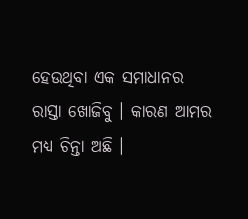ହେଉଥିବା ଏକ ସମାଧାନର ରାସ୍ତା ଖୋଜିବୁ । କାରଣ ଆମର ମଧ୍ୟ ଚିନ୍ତା ଅଛି ।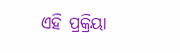ଏହି ପ୍ରକ୍ରିୟା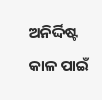ଅନିର୍ଦ୍ଦିଷ୍ଟ କାଳ ପାଇଁ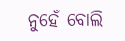ନୁହେଁ ବୋଲି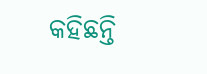କହିଛନ୍ତି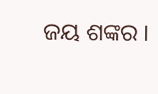ଜୟ ଶଙ୍କର ।